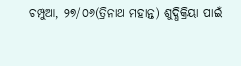ଚମ୍ପୁଆ, ୨୭/୦୬(ତ୍ରିନାଥ ମହାନ୍ତ) ଶୁଦ୍ଧିକ୍ରିୟା ପାଇଁ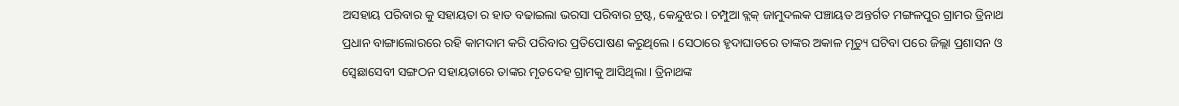ଅସହାୟ ପରିବାର କୁ ସହାୟତା ର ହାତ ବଢାଇଲା ଭରସା ପରିବାର ଟ୍ରଷ୍ଟ, କେନ୍ଦୁଝର । ଚମ୍ପୁଆ ବ୍ଲକ୍ ଜାମୁଦଲକ ପଞ୍ଚାୟତ ଅନ୍ତର୍ଗତ ମଙ୍ଗଳପୁର ଗ୍ରାମର ତ୍ରିନାଥ ପ୍ରଧାନ ବାଙ୍ଗାଲୋରରେ ରହି କାମଦାମ କରି ପରିବାର ପ୍ରତିପୋଷଣ କରୁଥିଲେ । ସେଠାରେ ହୃଦାଘାତରେ ତାଙ୍କର ଅକାଳ ମୃତ୍ୟୁ ଘଟିବା ପରେ ଜିଲ୍ଲା ପ୍ରଶାସନ ଓ ସ୍ଵେଛାସେବୀ ସଙ୍ଗଠନ ସହାୟତାରେ ତାଙ୍କର ମୃତଦେହ ଗ୍ରାମକୁ ଆସିଥିଲା । ତ୍ରିନାଥଙ୍କ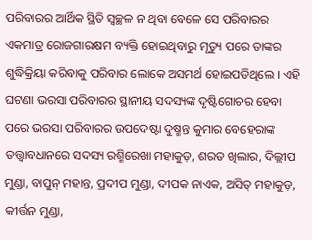ପରିବାରର ଆର୍ଥିକ ସ୍ଥିତି ସ୍ୱଚ୍ଛଳ ନ ଥିବା ବେଳେ ସେ ପରିବାରର ଏକମାତ୍ର ରୋଜଗାରକ୍ଷମ ବ୍ୟକ୍ତି ହୋଇଥିବାରୁ ମୃତ୍ୟୁ ପରେ ତାଙ୍କର ଶୁଦ୍ଧିକ୍ରିୟା କରିବାକୁ ପରିବାର ଲୋକେ ଅସମର୍ଥ ହୋଇପଡିଥିଲେ । ଏହି ଘଟଣା ଭରସା ପରିବାରର ସ୍ଥାନୀୟ ସଦସ୍ୟଙ୍କ ଦୃଷ୍ଟିଗୋଚର ହେବା ପରେ ଭରସା ପରିବାରର ଉପଦେଷ୍ଟା ଦୁଷ୍ମନ୍ତ କୁମାର ବେହେରାଙ୍କ ତତ୍ତ୍ଵାବଧାନରେ ସଦସ୍ୟ ରଶ୍ମିରେଖା ମହାକୁଡ଼, ଶରତ ଖିଲାର, ଦିଲ୍ଲୀପ ମୁଣ୍ଡା, ବାପୁନ୍ ମହାନ୍ତ, ପ୍ରଦୀପ ମୁଣ୍ଡା, ଦୀପକ ନାଏକ, ଅସିତ୍ ମହାକୁଡ଼, କୀର୍ତ୍ତନ ମୁଣ୍ଡା,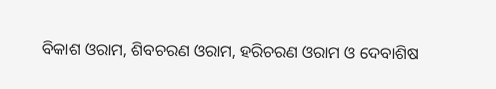ବିକାଶ ଓରାମ, ଶିବଚରଣ ଓରାମ, ହରିଚରଣ ଓରାମ ଓ ଦେବାଶିଷ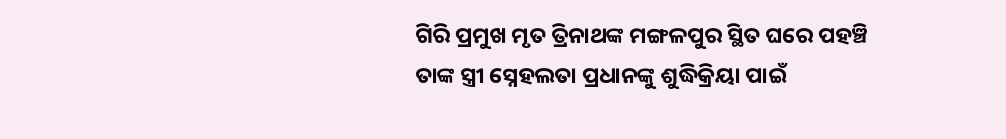ଗିରି ପ୍ରମୁଖ ମୃତ ତ୍ରିନାଥଙ୍କ ମଙ୍ଗଳପୁର ସ୍ଥିତ ଘରେ ପହଞ୍ଚି ତାଙ୍କ ସ୍ତ୍ରୀ ସ୍ନେହଲତା ପ୍ରଧାନଙ୍କୁ ଶୁଦ୍ଧିକ୍ରିୟା ପାଇଁ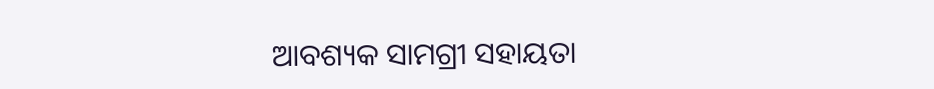ଆବଶ୍ୟକ ସାମଗ୍ରୀ ସହାୟତା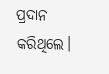ପ୍ରଦାନ କରିଥିଲେ।